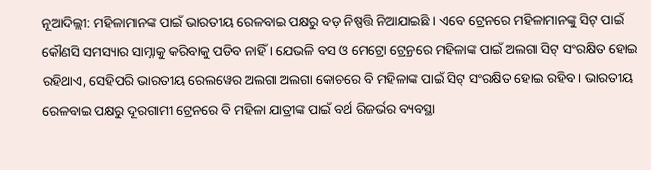ନୂଆଦିଲ୍ଲୀ: ମହିଳାମାନଙ୍କ ପାଇଁ ଭାରତୀୟ ରେଳବାଇ ପକ୍ଷରୁ ବଡ଼ ନିଷ୍ପତ୍ତି ନିଆଯାଇଛି । ଏବେ ଟ୍ରେନରେ ମହିଳାମାନଙ୍କୁ ସିଟ୍ ପାଇଁ କୌଣସି ସମସ୍ୟାର ସାମ୍ନାକୁ କରିବାକୁ ପଡିବ ନାହିଁ । ଯେଭଳି ବସ ଓ ମେଟ୍ରୋ ଟ୍ର୍ରେନରେ ମହିଳାଙ୍କ ପାଇଁ ଅଲଗା ସିଟ୍ ସଂରକ୍ଷିତ ହୋଇ ରହିଥାଏ, ସେହିପରି ଭାରତୀୟ ରେଲୱେର ଅଲଗା ଅଲଗା କୋଚରେ ବି ମହିଳାଙ୍କ ପାଇଁ ସିଟ୍ ସଂରକ୍ଷିତ ହୋଇ ରହିବ । ଭାରତୀୟ ରେଳବାଇ ପକ୍ଷରୁ ଦୂରଗାମୀ ଟ୍ରେନରେ ବି ମହିଳା ଯାତ୍ରୀଙ୍କ ପାଇଁ ବର୍ଥ ରିଜର୍ଭର ବ୍ୟବସ୍ଥା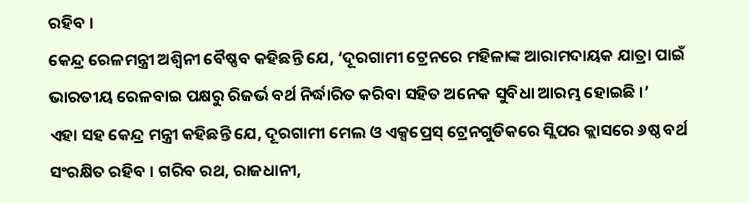ରହିବ ।
କେନ୍ଦ୍ର ରେଳମନ୍ତ୍ରୀ ଅଶ୍ୱିନୀ ବୈଷ୍ଣବ କହିଛନ୍ତି ଯେ, ‘ଦୂରଗାମୀ ଟ୍ରେନରେ ମହିଳାଙ୍କ ଆରାମଦାୟକ ଯାତ୍ରା ପାଇଁ ଭାରତୀୟ ରେଳବାଇ ପକ୍ଷରୁ ରିଜର୍ଭ ବର୍ଥ ନିର୍ଦ୍ଧାରିତ କରିବା ସହିତ ଅନେକ ସୁବିଧା ଆରମ୍ଭ ହୋଇଛି ।’
ଏହା ସହ କେନ୍ଦ୍ର ମନ୍ତ୍ରୀ କହିଛନ୍ତି ଯେ, ଦୂରଗାମୀ ମେଲ ଓ ଏକ୍ସପ୍ରେସ୍ ଟ୍ରେନଗୁଡିକରେ ସ୍ଲିପର କ୍ଲାସରେ ୬ଷ୍ଠ ବର୍ଥ ସଂରକ୍ଷିତ ରହିବ । ଗରିବ ରଥ, ରାଜଧାନୀ,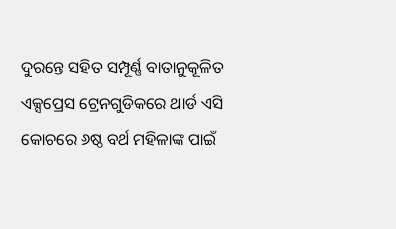ଦୁରନ୍ତେ ସହିତ ସମ୍ପୂର୍ଣ୍ଣ ବାତାନୁକୂଳିତ ଏକ୍ସପ୍ରେସ ଟ୍ରେନଗୁଡିକରେ ଥାର୍ଡ ଏସି କୋଚରେ ୬ଷ୍ଠ ବର୍ଥ ମହିଳାଙ୍କ ପାଇଁ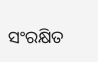ସଂରକ୍ଷିତ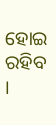ହୋଇ ରହିବ ।